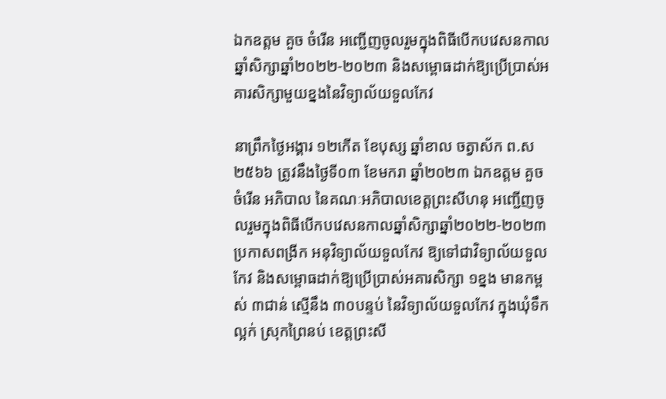ឯកឧត្តម គួច ចំរើន អញ្ជើញចូលរួមក្នុងពិធីបើកបវេសនកាលឆ្នាំសិក្សាឆ្នាំ២០២២-២០២៣ និងសម្ពោធដាក់ឱ្យប្រើប្រាស់អគារសិក្សាមួយខ្នងនៃវិទ្យាល័យទួលកែវ

នាព្រឹកថ្ងៃអង្គារ ១២កើត ខែបុស្ស ឆ្នាំខាល ចត្វាស័ក ព.ស ២៥៦៦ ត្រូវនឹងថ្ងៃទី០៣ ខែមករា ឆ្នាំ២០២៣ ឯកឧត្តម គួច ចំរើន អភិបាល នៃគណៈអភិបាលខេត្តព្រះសីហនុ អញ្ជើញចូលរួមក្នុងពិធីបើកបវេសនកាលឆ្នាំសិក្សាឆ្នាំ២០២២-២០២៣ ប្រកាសពង្រីក អនុវិទ្យាល័យទួលកែវ ឱ្យទៅជាវិទ្យាល័យទួលកែវ និងសម្ពោធដាក់ឱ្យប្រើប្រាស់អគារសិក្សា ១ខ្នង មានកម្ពស់ ៣ជាន់ ស្មើនឹង ៣០បន្ទប់ នៃវិទ្យាល័យទួលកែវ ក្នុងឃុំទឹកល្អក់ ស្រុកព្រៃនប់ ខេត្តព្រះសី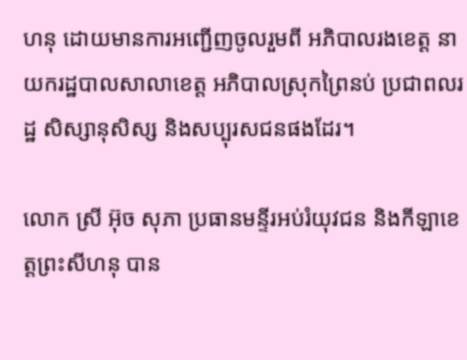ហនុ ដោយមានការអញ្ជើញចូលរួមពី អភិបាលរងខេត្ត នាយករដ្ឋបាលសាលាខេត្ត អភិបាលស្រុកព្រៃនប់ ប្រជាពលរដ្ឋ សិស្សានុសិស្ស និងសប្បុរសជនផងដែរ។

លោក ស្រី អ៊ុច សុភា ប្រធានមន្ទីរអប់រំយុវជន និងកីឡាខេត្តព្រះសីហនុ បាន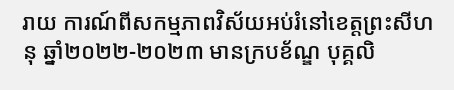រាយ ការណ៍ពីសកម្មភាពវិស័យអប់រំនៅខេត្តព្រះសីហនុ ឆ្នាំ២០២២-២០២៣ មានក្របខ័ណ្ឌ បុគ្គលិ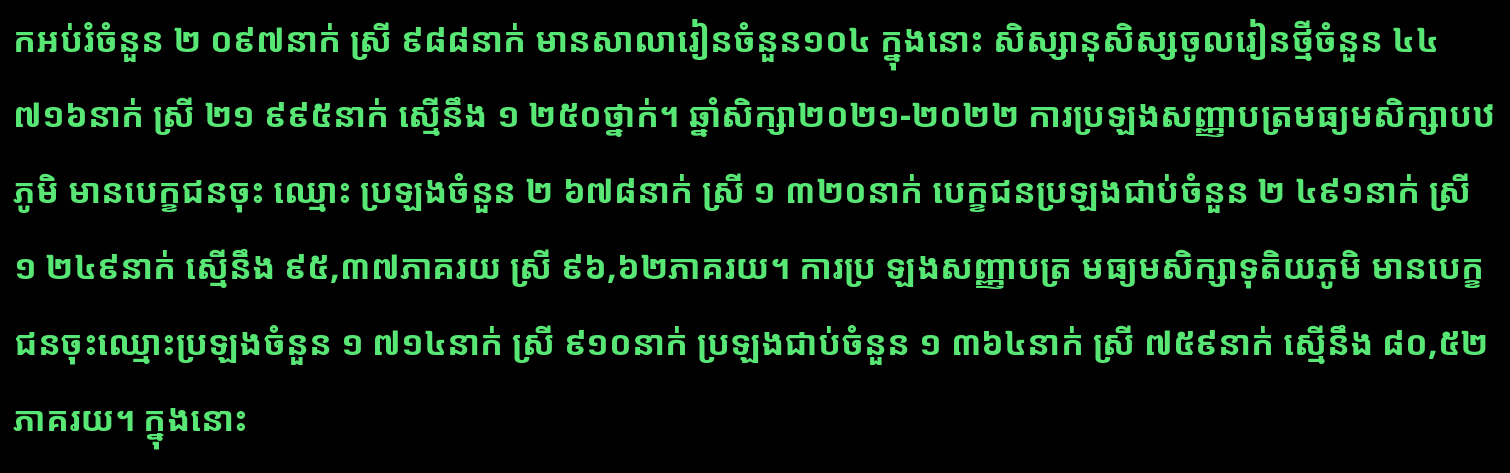កអប់រំចំនួន ២ ០៩៧នាក់ ស្រី ៩៨៨នាក់ មានសាលារៀនចំនួន១០៤ ក្នុងនោះ សិស្សានុសិស្សចូលរៀនថ្មីចំនួន ៤៤ ៧១៦នាក់ ស្រី ២១ ៩៩៥នាក់ ស្មើនឹង ១ ២៥០ថ្នាក់។ ឆ្នាំសិក្សា២០២១-២០២២ ការប្រឡងសញ្ញាបត្រមធ្យមសិក្សាបឋភូមិ មានបេក្ខជនចុះ ឈ្មោះ ប្រឡងចំនួន ២ ៦៧៨នាក់ ស្រី ១ ៣២០នាក់ បេក្ខជនប្រឡងជាប់ចំនួន ២ ៤៩១នាក់ ស្រី ១ ២៤៩នាក់ ស្មើនឹង ៩៥,៣៧ភាគរយ ស្រី ៩៦,៦២ភាគរយ។ ការប្រ ឡងសញ្ញាបត្រ មធ្យមសិក្សាទុតិយភូមិ មានបេក្ខជនចុះឈ្មោះប្រឡងចំនួន ១ ៧១៤នាក់ ស្រី ៩១០នាក់ ប្រឡងជាប់ចំនួន ១ ៣៦៤នាក់ ស្រី ៧៥៩នាក់ ស្មើនឹង ៨០,៥២ភាគរយ។ ក្នុងនោះ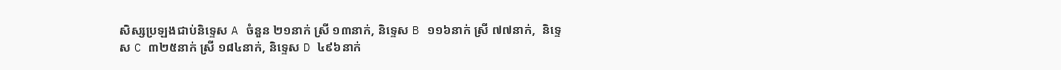សិស្សប្រឡងជាប់និទ្ទេស A ចំនួន ២១នាក់ ស្រី ១៣នាក់, និទ្ទេស B ១១៦នាក់ ស្រី ៧៧នាក់,  និទ្ទេស C ៣២៥នាក់ ស្រី ១៨៤នាក់, និទ្ទេស D ៤៩៦នាក់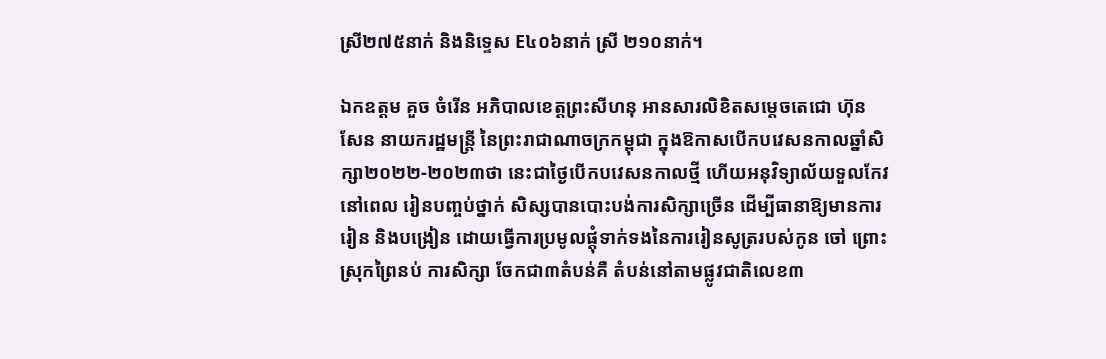ស្រី២៧៥នាក់ និងនិទ្ទេស E៤០៦នាក់ ស្រី ២១០នាក់។

ឯកឧត្តម គួច ចំរើន អភិបាលខេត្តព្រះសីហនុ អានសារលិខិតសម្តេចតេជោ ហ៊ុន សែន នាយករដ្ឋមន្ត្រី នៃព្រះរាជាណាចក្រកម្ពុជា ក្នុងឱកាសបើកបវេសនកាលឆ្នាំសិក្សា២០២២-២០២៣ថា នេះជាថ្ងៃបើកបវេសនកាលថ្មី ហើយអនុវិទ្យាល័យទួលកែវនៅពេល រៀនបញ្ចប់ថ្នាក់ សិស្សបានបោះបង់ការសិក្សាច្រើន ដើម្បីធានាឱ្យមានការរៀន និងបង្រៀន ដោយធ្វើការប្រមូលផ្តុំទាក់ទងនៃការរៀនសូត្ររបស់កូន ចៅ ព្រោះស្រុកព្រៃនប់ ការសិក្សា ចែកជា៣តំបន់គឺ តំបន់នៅតាមផ្លូវជាតិលេខ៣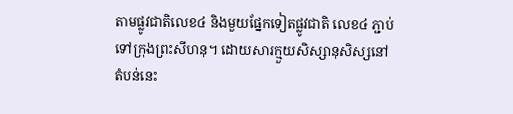តាមផ្លូវជាតិលេខ៤ និងមួយផ្នែកទៀតផ្លូវជាតិ លេខ៤ ភ្ជាប់ទៅក្រុងព្រះសីហនុ។ ដោយសារក្មួយសិស្សានុសិស្សនៅតំបន់នេះ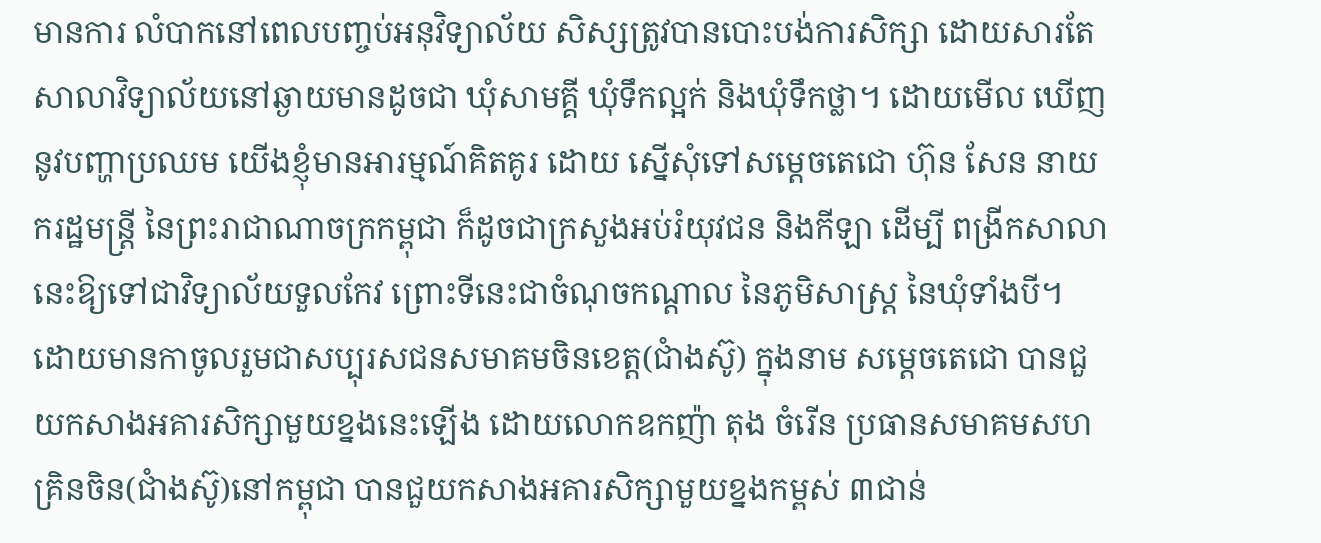មានការ លំបាកនៅពេលបញ្ចប់អនុវិទ្យាល័យ សិស្សត្រូវបានបោះបង់ការសិក្សា ដោយសារតែ សាលាវិទ្យាល័យនៅឆ្ងាយមានដូចជា ឃុំសាមគ្គី ឃុំទឹកល្អក់ និងឃុំទឹកថ្លា។ ដោយមើល ឃើញនូវបញ្ហាប្រឈម យើងខ្ញុំមានអារម្មណ៍គិតគូរ ដោយ ស្នើសុំទៅសម្តេចតេជោ ហ៊ុន សែន នាយករដ្ឋមន្ត្រី នៃព្រះរាជាណាចក្រកម្ពុជា ក៏ដូចជាក្រសួងអប់រំយុវជន និងកីឡា ដើម្បី ពង្រីកសាលានេះឱ្យទៅជាវិទ្យាល័យទួលកែវ ព្រោះទីនេះជាចំណុចកណ្តាល នៃភូមិសាស្រ្ត នៃឃុំទាំងបី។ ដោយមានកាចូលរួមជាសប្បុរសជនសមាគមចិនខេត្ត(ជាំងស៊ូ) ក្នុងនាម សម្តេចតេជោ បានជួយកសាងអគារសិក្សាមួយខ្នងនេះឡើង ដោយលោកឧកញ៉ា តុង ចំរើន ប្រធានសមាគមសហគ្រិនចិន(ជាំងស៊ូ)នៅកម្ពុជា បានជួយកសាងអគារសិក្សាមួយខ្នងកម្ពស់ ៣ជាន់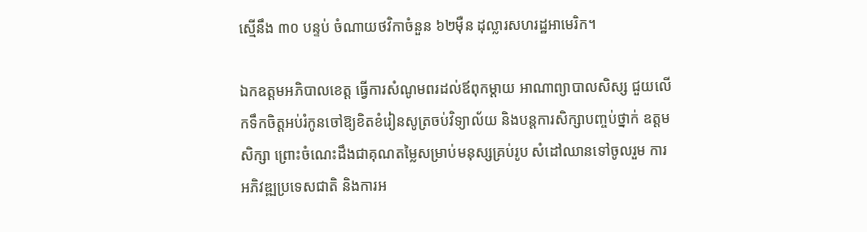ស្មើនឹង ៣០ បន្ទប់ ចំណាយថវិកាចំនួន ៦២ម៉ឺន ដុល្លារសហរដ្ឋអាមេរិក។

ឯកឧត្តមអភិបាលខេត្ត ធ្វើការសំណូមពរដល់ឪពុកម្តាយ អាណាព្យាបាលសិស្ស ជួយលើកទឹកចិត្តអប់រំកូនចៅឱ្យខិតខំរៀនសូត្រចប់វិទ្យាល័យ និងបន្តការសិក្សាបញ្ចប់ថ្នាក់ ឧត្តមសិក្សា ព្រោះចំណេះដឹងជាគុណតម្លៃសម្រាប់មនុស្សគ្រប់រូប សំដៅឈានទៅចូលរួម ការអភិវឌ្ឍប្រទេសជាតិ និងការអ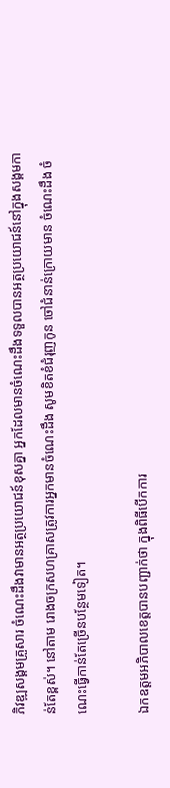ភិវឌ្ឍសង្គមគ្រួសារ ចំណេះដឹងវាមានអត្ថប្រយោជន៍ខុសគ្នា អ្នកដែលមានចំណេះដឹងទទួលបានអត្ថប្រយោជន៍នៅក្នុងសង្គមកាន់តែខ្ពស់។ នៅតាម រោងចក្រសហគ្រាសត្រូវការអ្នកមានចំណេះដឹង សូមខិតខំជំរុញកូន ចៅជំនាន់ក្រោយមាន ចំណេះដឹង ចំណេះធ្វើកាន់តែច្រើនបន្ថែមទៀត។

ឯកឧត្តមអភិបាលខេត្តបានបញ្ជាក់ថា ក្នុងពិធីបើកការ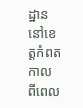ដ្ឋាននៅខេត្តកំពតកាល ពីពេល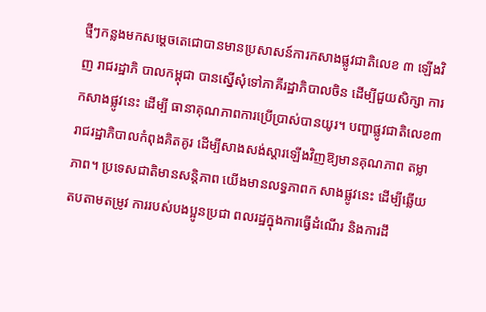ថ្មីៗកន្លងមកសម្តេចតេជោបានមានប្រសាសន៍ការកសាងផ្លូវជាតិលេខ ៣ ឡើងវិញ រាជរដ្ឋាភិ បាលកម្ពុជា បានស្នើសុំទៅភាគីរដ្ឋាភិបាលចិន ដើម្បីជួយសិក្សា ការកសាងផ្លូវនេះ ដើម្បី ធានាគុណភាពការប្រើប្រាស់បានយូរ។ បញ្ហាផ្លូវជាតិលេខ៣ រាជរដ្ឋាភិបាលកំពុងគិតគូរ ដើម្បីសាងសង់ស្តារឡើងវិញឱ្យមានគុណភាព តម្លាភាព។ ប្រទេសជាតិមានសន្តិភាព យើងមានលទ្ធភាពក សាងផ្លូវនេះ ដើម្បីឆ្លើយតបតាមតម្រូវ ការរបស់បងប្អូនប្រជា ពលរដ្ឋក្នុងការធ្វើដំណើរ និងការដឹ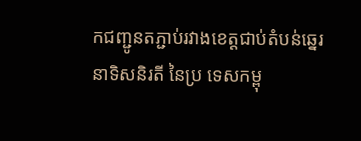កជញ្ជូនតភ្ជាប់រវាងខេត្តជាប់តំបន់ឆ្នេរនាទិសនិរតី នៃប្រ ទេសកម្ពុ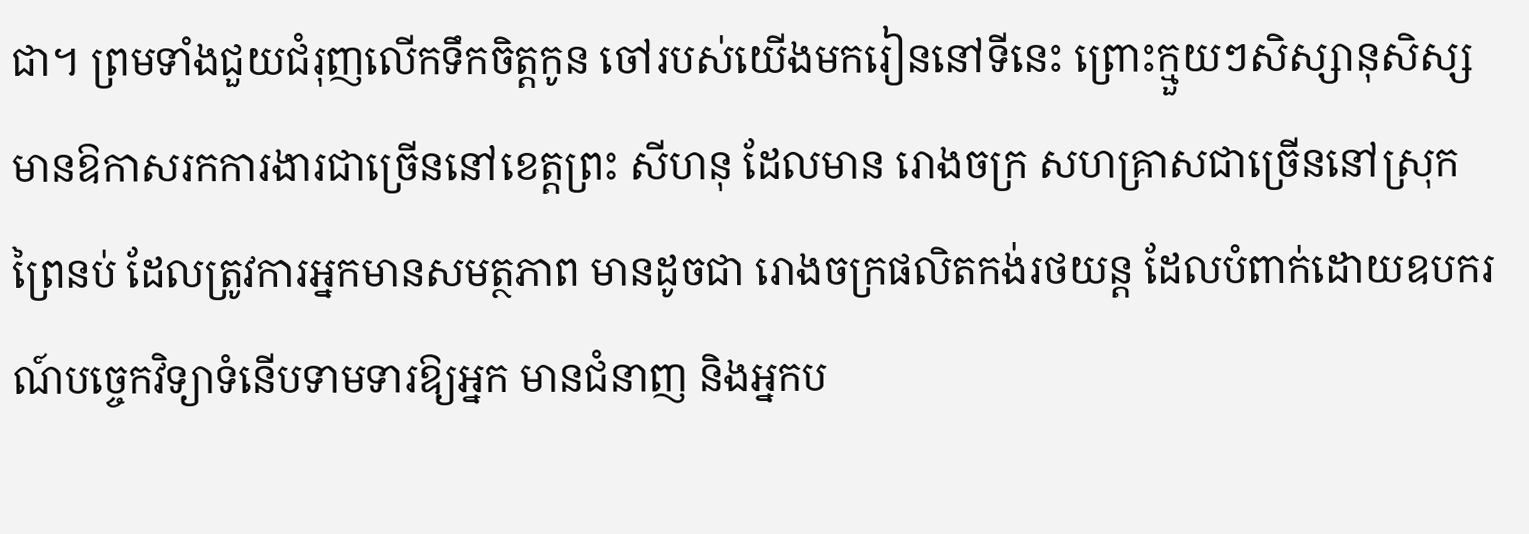ជា។ ព្រមទាំងជួយជំរុញលើកទឹកចិត្តកូន ចៅរបស់យើងមករៀននៅទីនេះ ព្រោះក្មួយៗសិស្សានុសិស្សមានឱកាសរកការងារជាច្រើននៅខេត្តព្រះ សីហនុ ដែលមាន រោងចក្រ សហគ្រាសជាច្រើននៅស្រុកព្រៃនប់ ដែលត្រូវការអ្នកមានសមត្ថភាព មានដូចជា រោងចក្រផលិតកង់រថយន្ត ដែលបំពាក់ដោយឧបករណ៍បច្ចេកវិទ្យាទំនើបទាមទារឱ្យអ្នក មានជំនាញ និងអ្នកប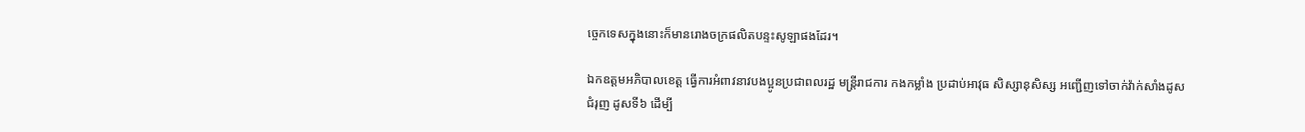ច្ចេកទេសក្នុងនោះក៏មានរោងចក្រផលិតបន្ទះសូឡាផងដែរ។

ឯកឧត្តមអភិបាលខេត្ត ធ្វើការអំពាវនាវបងប្អូនប្រជាពលរដ្ឋ មន្ត្រីរាជការ កងកម្លាំង ប្រដាប់អាវុធ សិស្សានុសិស្ស អញ្ជើញទៅចាក់វ៉ាក់សាំងដូសជំរុញ ដូសទី៦ ដើម្បី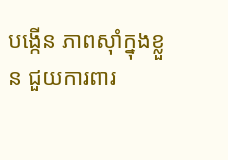បង្កើន ភាពស៊ាំក្នុងខ្លួន ជួយការពារ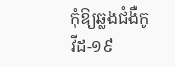កុំឱ្យឆ្លងជំងឺកូវីដ-១៩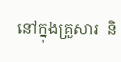នៅក្នុងគ្រួសារ  និ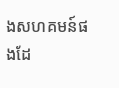ងសហគមន៍ផងដែ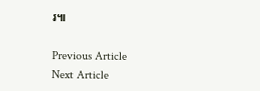រ៕

Previous Article
Next Article